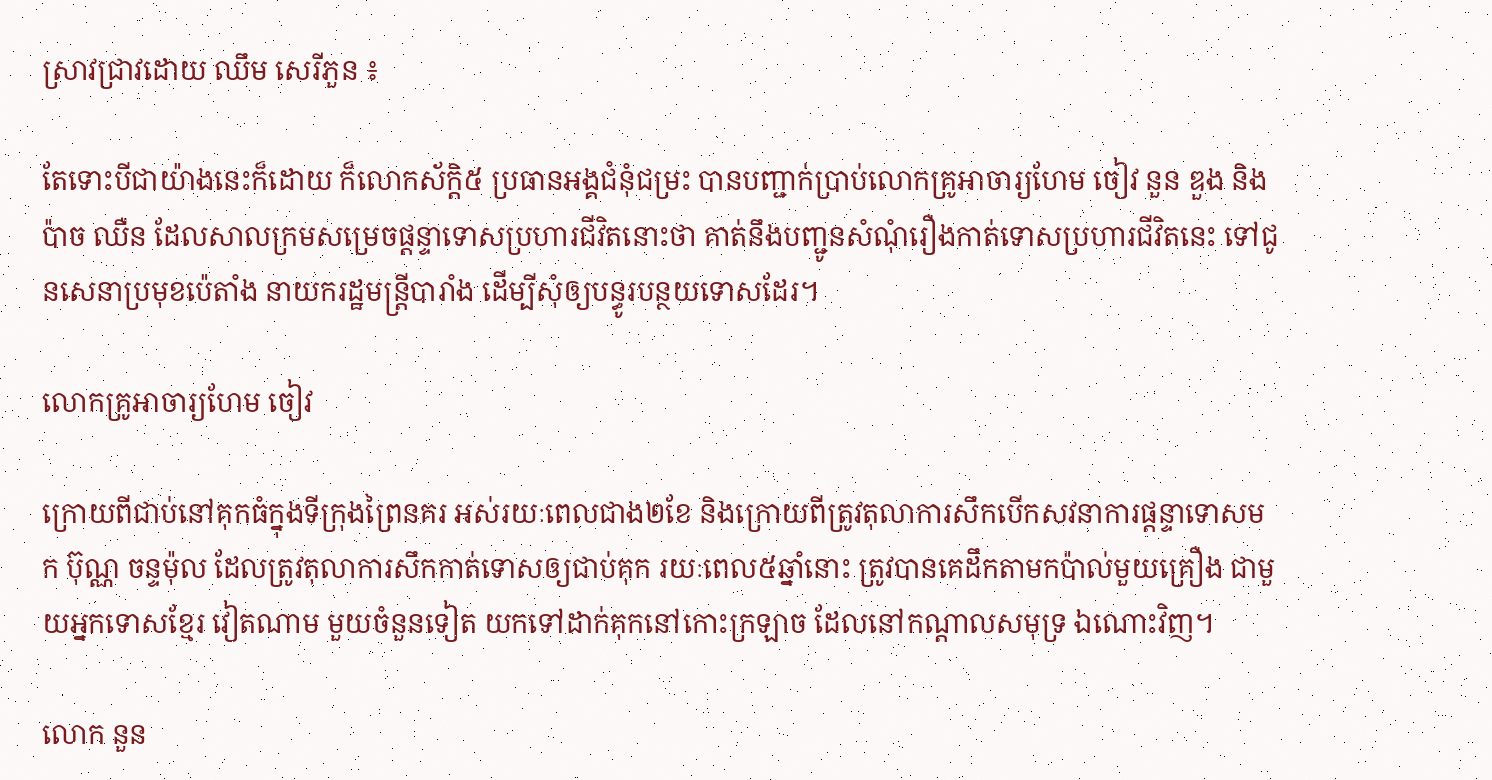ស្រាវជ្រាវដោយ ឈឹម សេរីភួន ៖

តែទោះបីជាយ៉ាងនេះក៏ដោយ ក៏លោកស័ក្តិ៥ ប្រធានអង្គជំនុំជម្រះ បានបញ្ជាក់ប្រាប់លោកគ្រូអាចារ្យហែម ចៀវ នួន ឌួង និងប៉ាច ឈឺន ដែលសាលក្រមសម្រេចផ្តន្ទាទោសប្រហារជីវិតនោះថា គាត់នឹងបញ្ជូនសំណុំរឿងកាត់ទោសប្រហារជីវិតនេះ ទៅជូនសេនាប្រមុខប៉េតាំង នាយករដ្ឋមន្ត្រីបារាំង ដើម្បីសុំឲ្យបន្ធូរបន្ថយទោសដែរ។

លោកគ្រូអាចារ្យហែម ចៀវ

ក្រោយពីជាប់នៅគុកធំក្នុងទីក្រុងព្រៃនគរ អស់រយៈពេលជាង២ខែ និងក្រោយពីត្រូវតុលាការសឹកបើកសវនាការផ្តន្ទាទោសមក ប៊ុណ្ណ ចន្ទម៉ុល ដែលត្រូវតុលាការសឹកកាត់ទោសឲ្យជាប់គុក រយៈពេល៥ឆ្នាំនោះ ត្រូវបានគេដឹកតាមកប៉ាល់មួយគ្រឿង ជាមួយអ្នកទោសខ្មែរ វៀតណាម មួយចំនួនទៀត យកទៅដាក់គុកនៅកោះក្រឡាច ដែលនៅកណ្តាលសមុទ្រ ឯណោះវិញ។

លោក នួន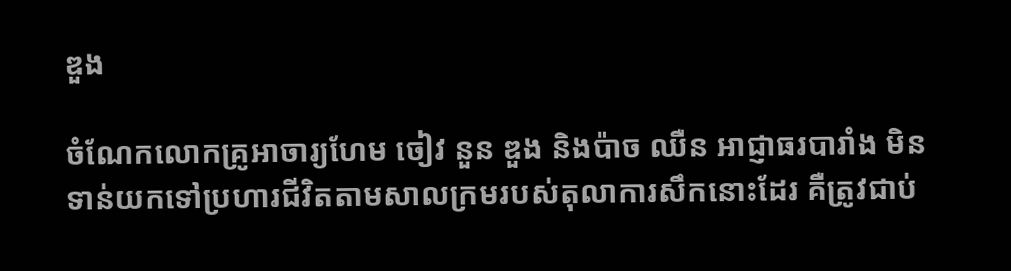ឌួង

ចំណែកលោកគ្រូអាចារ្យហែម ចៀវ នួន ឌួង និងប៉ាច ឈឺន អាជ្ញាធរបារាំង មិនទាន់យកទៅប្រហារជីវិតតាមសាលក្រមរបស់តុលាការសឹកនោះដែរ គឺត្រូវជាប់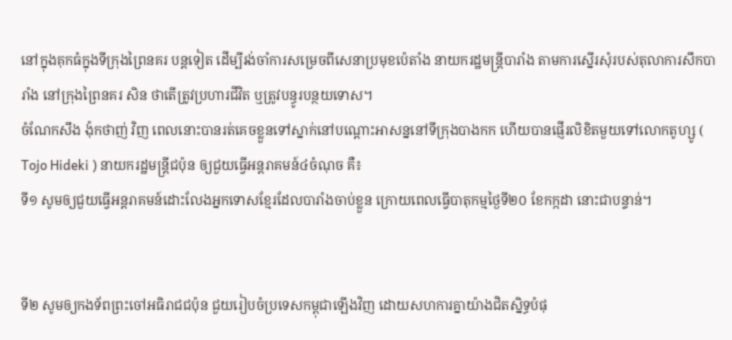នៅក្នុងគុកធំក្នុងទីក្រុងព្រៃនគរ បន្តទៀត ដើម្បីរង់ចាំការសម្រេចពីសេនាប្រមុខប៉េតាំង នាយករដ្ឋមន្ត្រីបារាំង តាមការស្នើរសុំរបស់តុលាការសឹកបារាំង នៅក្រុងព្រៃនគរ សិន ថាតើត្រូវប្រហារជីវិត ឬត្រូវបន្ធូរបន្ថយទោស។
ចំណែកសឹង ង៉ុកថាញ់ វិញ ពេលនោះបានរត់គេចខ្លួនទៅស្នាក់នៅបណ្តោះអាសន្ននៅទីក្រុងបាងកក ហើយបានផ្ញើរលិខិតមួយទៅលោកតូហ្សូ ( Tojo Hideki ) នាយករដ្ឋមន្ត្រីជប៉ុន ឲ្យជួយធ្វើអន្តរាគមន៍៤ចំណុច គឺ៖
ទី១ សូមឲ្យជួយធ្វើអន្តរាគមន៍ដោះលែងអ្នកទោសខ្មែរដែលបារាំងចាប់ខ្លួន ក្រោយពេលធ្វើបាតុកម្មថ្ងៃទី២០ ខែកក្កដា នោះជាបន្ទាន់។


ទី២ សូមឲ្យកងទ័ពព្រះចៅអធិរាជជប៉ុន ជួយរៀបចំប្រទេសកម្ពុជាឡើងវិញ ដោយសហការគ្នាយ៉ាងជិតស្និទ្ធបំផុ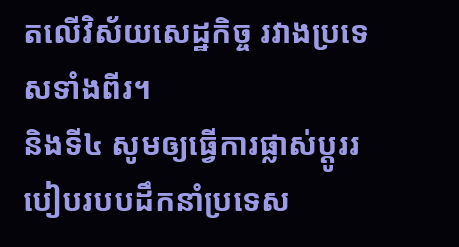តលើវិស័យសេដ្ឋកិច្ច រវាងប្រទេសទាំងពីរ។
និងទី៤ សូមឲ្យធ្វើការផ្លាស់ប្តូររបៀបរបបដឹកនាំប្រទេស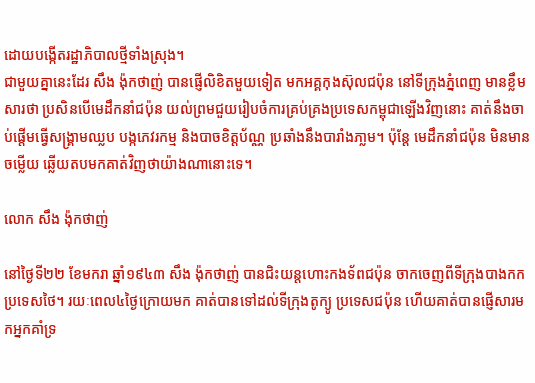ដោយបង្កើតរដ្ឋាភិបាលថ្មីទាំងស្រុង។
ជាមួយគ្នានេះដែរ សឹង ង៉ុកថាញ់ បានផ្ញើលិខិតមួយទៀត មកអគ្គកុងស៊ុលជប៉ុន នៅទីក្រុងភ្នំពេញ មានខ្លឹមសារថា ប្រសិនបើមេដឹកនាំជប៉ុន យល់ព្រមជួយរៀបចំការគ្រប់គ្រងប្រទេសកម្ពុជាឡើងវិញនោះ គាត់នឹងចាប់ផ្តើមធ្វើសង្គ្រាមឈ្លប បង្កភេវរកម្ម និងបាចខិត្តប័ណ្ណ ប្រឆាំងនឹងបារាំងភា្លម។ ប៉ុន្តែ មេដឹកនាំជប៉ុន មិនមានចម្លើយ ឆ្លើយតបមកគាត់វិញថាយ៉ាងណានោះទេ។

លោក សឹង ង៉ុកថាញ់

នៅថ្ងៃទី២២ ខែមករា ឆ្នាំ១៩៤៣ សឹង ង៉ុកថាញ់ បានជិះយន្តហោះកងទ័ពជប៉ុន ចាកចេញពីទីក្រុងបាងកក ប្រទេសថៃ។ រយៈពេល៤ថ្ងៃក្រោយមក គាត់បានទៅដល់ទីក្រុងតូក្យូ ប្រទេសជប៉ុន ហើយគាត់បានផ្ញើសារមកអ្នកគាំទ្រ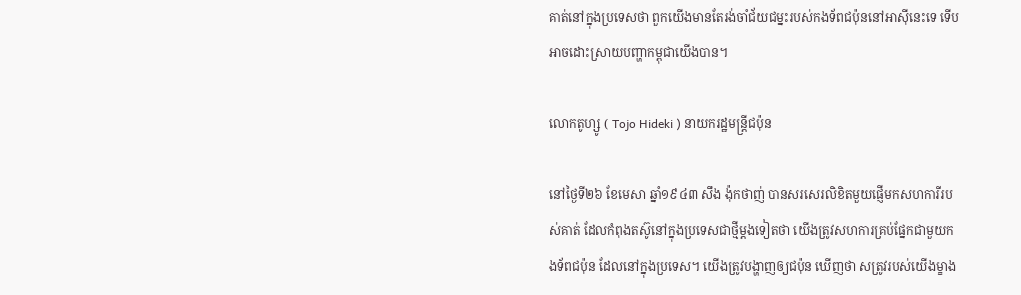គាត់នៅក្នុងប្រទេសថា ពួកយើងមានតែរង់ចាំជ័យជម្នះរបស់កងទ័ពជប៉ុននៅអាស៊ីនេះទេ ទើបអាចដោះស្រាយបញ្ហាកម្ពុជាយើងបាន។

លោកតូហ្សូ ( Tojo Hideki ) នាយករដ្ឋមន្ត្រីជប៉ុន

នៅថ្ងៃទី២៦ ខែមេសា ឆ្នាំ១៩៤៣ សឹង ង៉ុកថាញ់ បានសរសេរលិខិតមួយផ្ញើមកសហការីរបស់គាត់ ដែលកំពុងតស៊ូនៅក្នុងប្រទេសជាថ្មីម្តងទៀតថា យើងត្រូវសហការគ្រប់ផ្នែកជាមួយកងទ័ពជប៉ុន ដែលនៅក្នុងប្រទេស។ យើងត្រូវបង្ហាញឲ្យជប៉ុន ឃើញថា សត្រូវរបស់យើងម្ខាង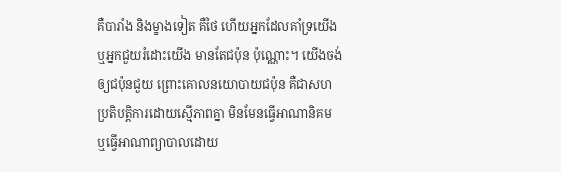គឺបារាំង និងម្ខាងទៀត គឺថៃ ហើយអ្នកដែលគាំទ្រយើង ឬអ្នកជួយរំដោះយើង មានតែជប៉ុន ប៉ុណ្ណោះ។ យើងចង់ឲ្យជប៉ុនជួយ ព្រោះគោលនយោបាយជប៉ុន គឺជាសហប្រតិបត្តិការដោយស្មើភាពគ្នា មិនមែនធ្វើអាណានិគម ឬធ្វើអាណាព្យាបាលដោយ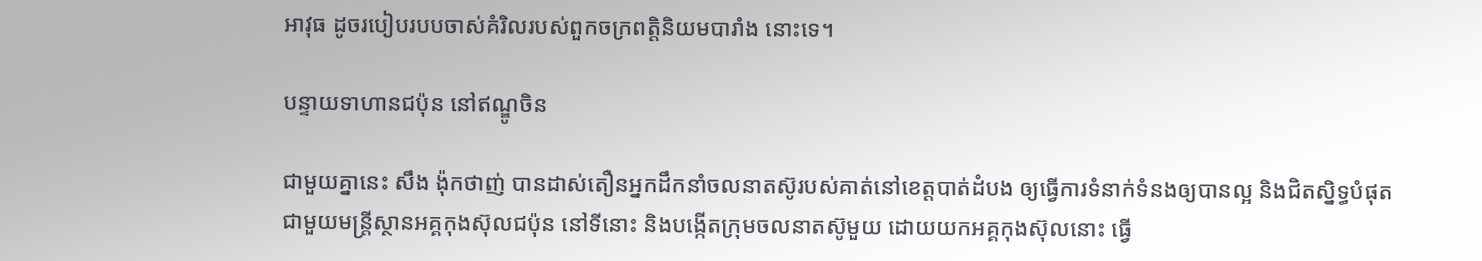អាវុធ ដូចរបៀបរបបចាស់គំរិលរបស់ពួកចក្រពត្តិនិយមបារាំង នោះទេ។

បន្ទាយទាហានជប៉ុន នៅឥណ្ឌូចិន

ជាមួយគ្នានេះ សឹង ង៉ុកថាញ់ បានដាស់តឿនអ្នកដឹកនាំចលនាតស៊ូរបស់គាត់នៅខេត្តបាត់ដំបង ឲ្យធ្វើការទំនាក់ទំនងឲ្យបានល្អ និងជិតស្និទ្ធបំផុត ជាមួយមន្ត្រីស្ថានអគ្គកុងស៊ុលជប៉ុន នៅទីនោះ និងបង្កើតក្រុមចលនាតស៊ូមួយ ដោយយកអគ្គកុងស៊ុលនោះ ធ្វើ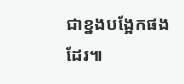ជាខ្នងបង្អែកផងដែរ៕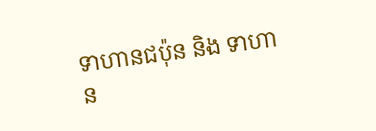ទាហានជប៉ុន និង ទាហាន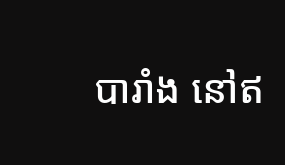បារាំង នៅឥ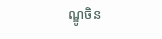ណ្ឌូចិន